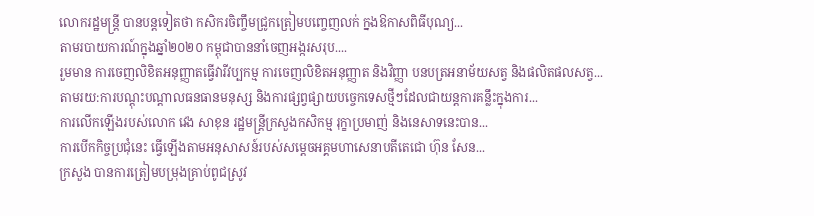លោករដ្ឋមន្ត្រី បានបន្តទៀតថា កសិករចិញ្ចឹមជ្រូកត្រៀមបញ្ចេញលក់ ក្នងឱកាសពិធីបុណ្យ...
តាមរបាយការណ៍ក្នុងឆ្នាំ២០២០ កម្ពុជាបាននាំចេញអង្ករសរុប....
រួមមាន ការចេញលិខិតអនុញ្ញាតធ្វើវារីវប្បកម្ម ការចេញលិខិតអនុញ្ញាត និងវិញ្ញា បនបត្រអនាម័យសត្វ និងផលិតផលសត្វ...
តាមរយ:ការបណ្តុះបណ្តាលធនធានមនុស្ស និងការផ្សព្វផ្សាយបច្ចេកទេសថ្មីៗដែលជាយន្តការគន្លឹះក្នុងការ...
ការលើកឡើងរបស់លោក វេង សាខុន រដ្ឋមន្ត្រីក្រសួងកសិកម្ម រុក្ខាប្រមាញ់ និងនេសាទនេះបាន...
ការបើកកិច្ចប្រជុំនេះ ធ្វើឡើងតាមអនុសាសន៍របស់សម្ដេចអគ្គមហាសេនាបតីតេជោ ហ៊ុន សែន...
ក្រសួង បានការត្រៀមបម្រុងគ្រាប់ពូជស្រូវ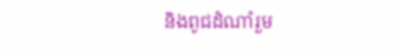និងពូជដំណាំរួម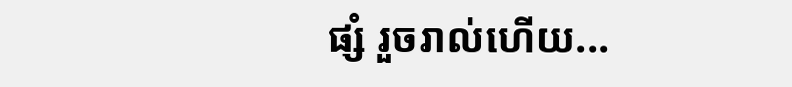ផ្សំ រួចរាល់ហើយ...